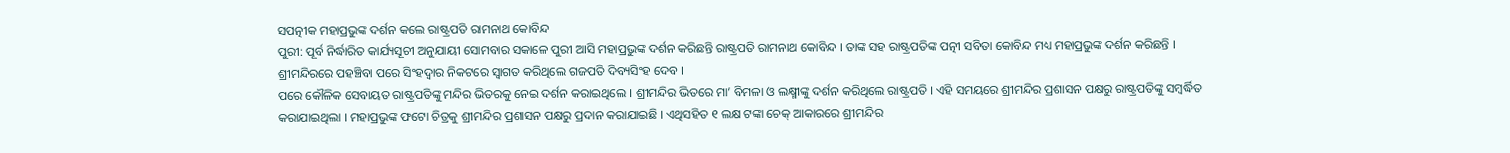ସପତ୍ନୀକ ମହାପ୍ରଭୁଙ୍କ ଦର୍ଶନ କଲେ ରାଷ୍ଟ୍ରପତି ରାମନାଥ କୋବିନ୍ଦ
ପୁରୀ: ପୂର୍ବ ନିର୍ଦ୍ଧାରିତ କାର୍ଯ୍ୟସୂଚୀ ଅନୁଯାୟୀ ସୋମବାର ସକାଳେ ପୁରୀ ଆସି ମହାପ୍ରଭୁଙ୍କ ଦର୍ଶନ କରିଛନ୍ତି ରାଷ୍ଟ୍ରପତି ରାମନାଥ କୋବିନ୍ଦ । ତାଙ୍କ ସହ ରାଷ୍ଟ୍ରପତିଙ୍କ ପତ୍ନୀ ସବିତା କୋବିନ୍ଦ ମଧ୍ୟ ମହାପ୍ରଭୁଙ୍କ ଦର୍ଶନ କରିଛନ୍ତି । ଶ୍ରୀମନ୍ଦିରରେ ପହଞ୍ଚିବା ପରେ ସିଂହଦ୍ବାର ନିକଟରେ ସ୍ବାଗତ କରିଥିଲେ ଗଜପତି ଦିବ୍ୟସିଂହ ଦେବ ।
ପରେ କୌଳିକ ସେବାୟତ ରାଷ୍ଟ୍ରପତିଙ୍କୁ ମନ୍ଦିର ଭିତରକୁ ନେଇ ଦର୍ଶନ କରାଇଥିଲେ । ଶ୍ରୀମନ୍ଦିର ଭିତରେ ମା’ ବିମଳା ଓ ଲକ୍ଷ୍ମୀଙ୍କୁ ଦର୍ଶନ କରିଥିଲେ ରାଷ୍ଟ୍ରପତି । ଏହି ସମୟରେ ଶ୍ରୀମନ୍ଦିର ପ୍ରଶାସନ ପକ୍ଷରୁ ରାଷ୍ଟ୍ରପତିଙ୍କୁ ସମ୍ବର୍ଦ୍ଧିତ କରାଯାଇଥିଲା । ମହାପ୍ରଭୁଙ୍କ ଫଟୋ ଚିତ୍ରକୁ ଶ୍ରୀମନ୍ଦିର ପ୍ରଶାସନ ପକ୍ଷରୁ ପ୍ରଦାନ କରାଯାଇଛି । ଏଥିସହିତ ୧ ଲକ୍ଷ ଟଙ୍କା ଚେକ୍ ଆକାରରେ ଶ୍ରୀମନ୍ଦିର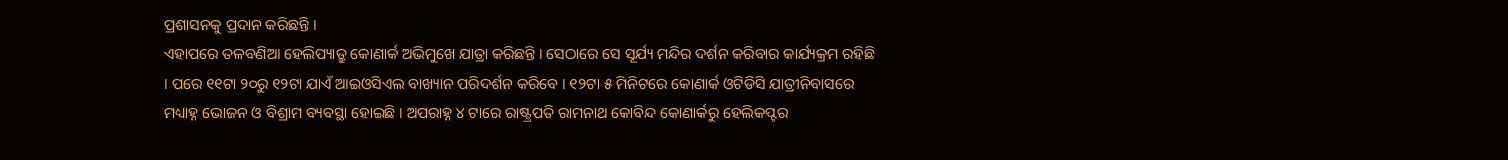ପ୍ରଶାସନକୁ ପ୍ରଦାନ କରିଛନ୍ତି ।
ଏହାପରେ ତଳବଣିଆ ହେଲିପ୍ୟାଡ୍ରୁ କୋଣାର୍କ ଅଭିମୁଖେ ଯାତ୍ରା କରିଛନ୍ତି । ସେଠାରେ ସେ ସୂର୍ଯ୍ୟ ମନ୍ଦିର ଦର୍ଶନ କରିବାର କାର୍ଯ୍ୟକ୍ରମ ରହିଛି । ପରେ ୧୧ଟା ୨୦ରୁ ୧୨ଟା ଯାଏଁ ଆଇଓସିଏଲ ବାଖ୍ୟାନ ପରିଦର୍ଶନ କରିବେ । ୧୨ଟା ୫ ମିନିଟରେ କୋଣାର୍କ ଓଟିଡିସି ଯାତ୍ରୀନିବାସରେ ମଧ୍ୟାହ୍ନ ଭୋଜନ ଓ ବିଶ୍ରାମ ବ୍ୟବସ୍ଥା ହୋଇଛି । ଅପରାହ୍ନ ୪ ଟାରେ ରାଷ୍ଟ୍ରପତି ରାମନାଥ କୋବିନ୍ଦ କୋଣାର୍କରୁ ହେଲିକପ୍ଟର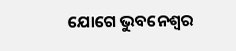ଯୋଗେ ଭୁବନେଶ୍ୱର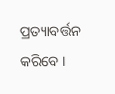ପ୍ରତ୍ୟାବର୍ତ୍ତନ କରିବେ ।